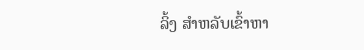ລິ້ງ ສຳຫລັບເຂົ້າຫາ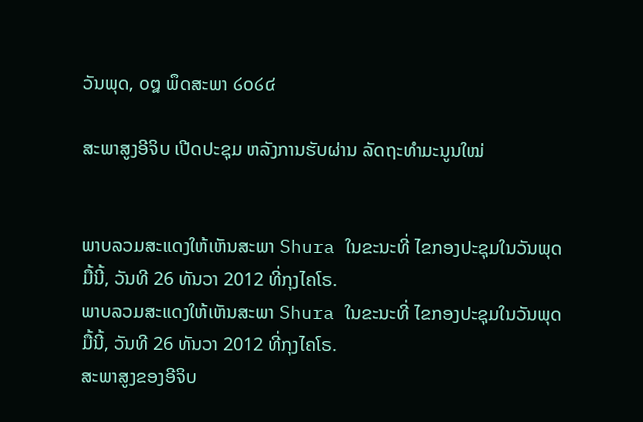ວັນພຸດ, ໐໘ ພຶດສະພາ ໒໐໒໔

ສະພາສູງອີຈິບ ເປີດປະຊຸມ ຫລັງການຮັບຜ່ານ ລັດຖະທໍາມະນູນໃໝ່


ພາບລວມສະແດງໃຫ້ເຫັນສະພາ Shura ໃນຂະນະທີ່ ໄຂກອງປະຊຸມໃນວັນພຸດມື້ນີ້, ວັນທີ 26 ທັນວາ 2012 ທີ່ກຸງໄຄໂຣ.
ພາບລວມສະແດງໃຫ້ເຫັນສະພາ Shura ໃນຂະນະທີ່ ໄຂກອງປະຊຸມໃນວັນພຸດມື້ນີ້, ວັນທີ 26 ທັນວາ 2012 ທີ່ກຸງໄຄໂຣ.
ສະພາສູງຂອງອີຈິບ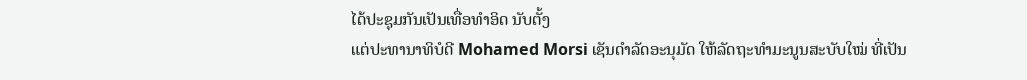ໄດ້ປະຊຸມກັນເປັນເທື່ອທໍາອິດ ນັບຕັ້ງ
ແຕ່ປະທານາທິບໍດີ Mohamed Morsi ເຊັນດໍາລັດອະນຸມັດ ໃຫ້ລັດຖະທໍາມະນູນສະບັບໃໝ່ ທີ່ເປັນ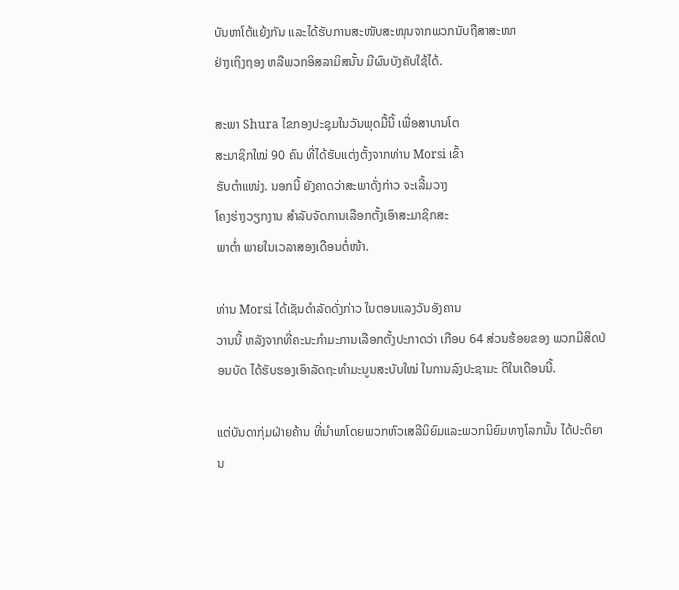ບັນຫາໂຕ້ແຍ້ງກັນ ແລະໄດ້ຮັບການສະໜັບສະໜຸນຈາກພວກນັບຖືສາສະໜາ
ຢ່າງເຖິງຖອງ ຫລືພວກອິສລາມິສນັ້ນ ມີຜົນບັງຄັບໃຊ້ໄດ້.

ສະພາ Shura ໄຂກອງປະຊຸມໃນວັນພຸດມື້ນີ້ ເພື່ອສາບານໂຕ
ສະມາຊິກໃໝ່ 90 ຄົນ ທີ່ໄດ້ຮັບແຕ່ງຕັ້ງຈາກທ່ານ Morsi ເຂົ້າ
ຮັບຕໍາແໜ່ງ. ນອກນີ້ ຍັງຄາດວ່າສະພາດັ່ງກ່າວ ຈະເລີ້ມວາງ
ໂຄງຮ່າງວຽກງານ ສໍາລັບຈັດການເລືອກຕັ້ງເອົາສະມາຊິກສະ
ພາຕໍ່າ ພາຍໃນເວລາສອງເດືອນຕໍ່ໜ້າ.

ທ່ານ Morsi ໄດ້ເຊັນດໍາລັດດັ່ງກ່າວ ໃນຕອນແລງວັນອັງຄານ
ວານນີ້ ຫລັງຈາກທີ່ຄະນະກໍາມະການເລືອກຕັ້ງປະກາດວ່າ ເກືອບ 64 ສ່ວນຮ້ອຍຂອງ ພວກມີສິດປ່ອນບັດ ໄດ້ຮັບຮອງເອົາລັດຖະທໍາມະນູນສະບັບໃໝ່ ໃນການລົງປະຊາມະ ຕິໃນເດືອນນີ້.

ແຕ່ບັນດາກຸ່ມຝ່າຍຄ້ານ ທີ່ນໍາພາໂດຍພວກຫົວເສລີນິຍົມແລະພວກນິຍົມທາງໂລກນັ້ນ ໄດ້ປະຕິຍານ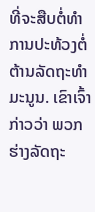ທີ່ຈະສືບຕໍ່ທໍາການປະທ້ວງຕໍ່ຕ້ານລັດຖະທໍາມະນູນ. ເຂົາເຈົ້າກ່າວວ່າ ພວກ ຮ່າງລັດຖະ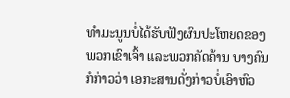ທໍາມະນູນບໍ່ໄດ້ຮັບຟັງຜົນປະໂຫຍດຂອງພວກເຂົາເຈົ້າ ແລະພວກຄັດຄ້ານ ບາງຄົນກໍກ່າວວ່າ ເອກະສານດັ່ງກ່າວບໍ່ເອົາຫົວ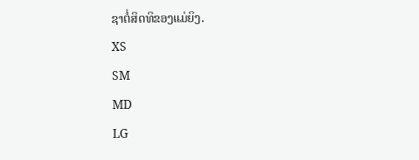ຊາຕໍ່ສິດທິຂອງແມ່ຍິງ.
XS
SM
MD
LG